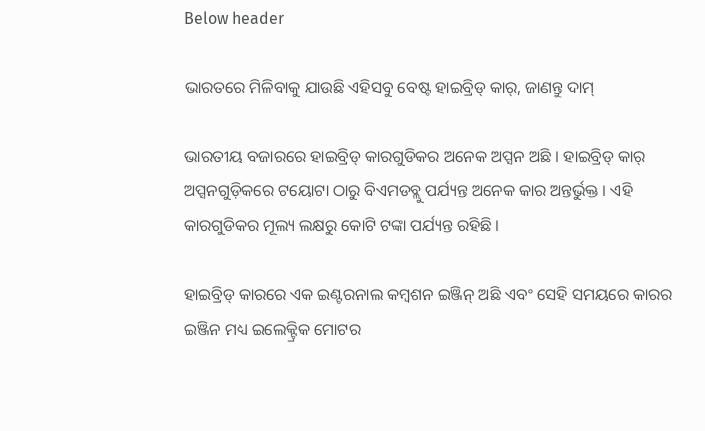Below header

ଭାରତରେ ମିଳିବାକୁ ଯାଉଛି ଏହିସବୁ ବେଷ୍ଟ ହାଇବ୍ରିଡ୍ କାର୍, ଜାଣନ୍ତୁ ଦାମ୍

ଭାରତୀୟ ବଜାରରେ ହାଇବ୍ରିଡ୍ କାରଗୁଡିକର ଅନେକ ଅପ୍ସନ ଅଛି । ହାଇବ୍ରିଡ୍ କାର୍ ଅପ୍ସନଗୁଡ଼ିକରେ ଟୟୋଟା ଠାରୁ ବିଏମଡବ୍ଲୁ ପର୍ଯ୍ୟନ୍ତ ଅନେକ କାର ଅନ୍ତର୍ଭୁକ୍ତ । ଏହି କାରଗୁଡିକର ମୂଲ୍ୟ ଲକ୍ଷରୁ କୋଟି ଟଙ୍କା ପର୍ଯ୍ୟନ୍ତ ରହିଛି ।

ହାଇବ୍ରିଡ୍ କାରରେ ଏକ ଇଣ୍ଟରନାଲ କମ୍ବଶନ ଇଞ୍ଜିନ୍ ଅଛି ଏବଂ ସେହି ସମୟରେ କାରର ଇଞ୍ଜିନ ମଧ୍ୟ ଇଲେକ୍ଟ୍ରିକ ମୋଟର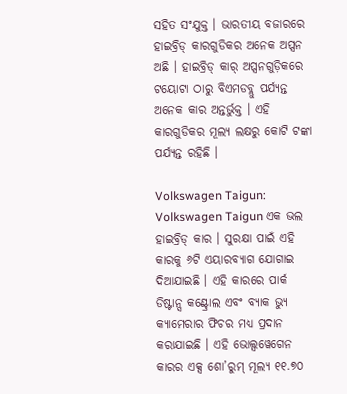ସହିତ ସଂଯୁକ୍ତ । ଭାରତୀୟ ବଜାରରେ ହାଇବ୍ରିଡ୍ କାରଗୁଡିକର ଅନେକ ଅପ୍ସନ ଅଛି । ହାଇବ୍ରିଡ୍ କାର୍ ଅପ୍ସନଗୁଡ଼ିକରେ ଟୟୋଟା ଠାରୁ ବିଏମଡବ୍ଲୁ ପର୍ଯ୍ୟନ୍ତ ଅନେକ କାର ଅନ୍ତର୍ଭୁକ୍ତ । ଏହି କାରଗୁଡିକର ମୂଲ୍ୟ ଲକ୍ଷରୁ କୋଟି ଟଙ୍କା ପର୍ଯ୍ୟନ୍ତ ରହିଛି ।

Volkswagen Taigun: Volkswagen Taigun ଏକ ଭଲ ହାଇବ୍ରିଡ୍ କାର । ସୁରକ୍ଷା ପାଇଁ ଏହି କାରକୁ ୬ଟି ଏୟାରବ୍ୟାଗ ଯୋଗାଇ ଦିଆଯାଇଛି । ଏହି କାରରେ ପାର୍କ ଡିଷ୍ଟାନ୍ସ କଣ୍ଟ୍ରୋଲ ଏବଂ ବ୍ୟାକ ଭ୍ଯୁ କ୍ୟାମେରାର ଫିଚର ମଧ୍ୟ ପ୍ରଦାନ କରାଯାଇଛି । ଏହି ଭୋଲ୍ସୱେଗେନ କାରର ଏକ୍ସ ଶୋ’ରୁମ୍ ମୂଲ୍ୟ ୧୧.୭୦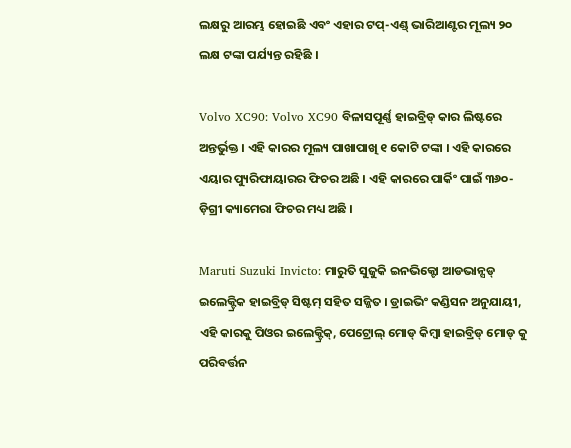ଲକ୍ଷରୁ ଆରମ୍ଭ ହୋଇଛି ଏବଂ ଏହାର ଟପ୍-ଏଣ୍ଡ୍ ଭାରିଆଣ୍ଟର ମୂଲ୍ୟ ୨୦ ଲକ୍ଷ ଟଙ୍କା ପର୍ଯ୍ୟନ୍ତ ରହିଛି ।

Volvo XC90: Volvo XC90 ବିଳାସପୂର୍ଣ୍ଣ ହାଇବ୍ରିଡ୍ କାର ଲିଷ୍ଟରେ ଅନ୍ତର୍ଭୁକ୍ତ । ଏହି କାରର ମୂଲ୍ୟ ପାଖାପାଖି ୧ କୋଟି ଟଙ୍କା । ଏହି କାରରେ ଏୟାର ପ୍ୟୁରିଫାୟାରର ଫିଚର ଅଛି । ଏହି କାରରେ ପାର୍କିଂ ପାଇଁ ୩୬୦-ଡ଼ିଗ୍ରୀ କ୍ୟାମେରା ଫିଚର ମଧ୍ୟ ଅଛି ।

Maruti Suzuki Invicto: ମାରୁତି ସୁଜୁକି ଇନଭିକ୍ଟୋ ଆଡଭାନ୍ସଡ୍ ଇଲେକ୍ଟ୍ରିକ ହାଇବ୍ରିଡ୍ ସିଷ୍ଟମ୍ ସହିତ ସଜ୍ଜିତ । ଡ୍ରାଇଭିଂ କଣ୍ଡିସନ ଅନୁଯାୟୀ, ଏହି କାରକୁ ପିଓର ଇଲେକ୍ଟ୍ରିକ୍, ପେଟ୍ରୋଲ୍ ମୋଡ୍ କିମ୍ବା ହାଇବ୍ରିଡ୍ ମୋଡ୍ କୁ ପରିବର୍ତ୍ତନ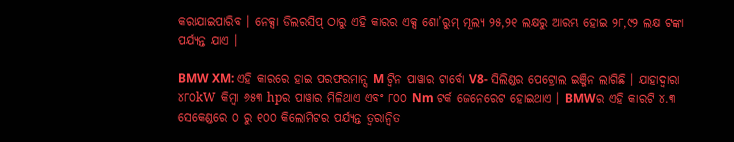କରାଯାଇପାରିବ । ନେକ୍ସା ଡିଲରସିପ୍ ଠାରୁ ଏହି କାରର ଏକ୍ସ ଶୋ’ରୁମ୍ ମୂଲ୍ୟ ୨୫,୨୧ ଲକ୍ଷରୁ ଆରମ୍ଭ ହୋଇ ୨୮,୯୨ ଲକ୍ଷ ଟଙ୍କା ପର୍ଯ୍ୟନ୍ତ ଯାଏ ।

BMW XM: ଏହି କାରରେ ହାଇ ପରଫରମାନ୍ସ M ଟ୍ୱିନ ପାୱାର ଟାର୍ବୋ V8- ସିଲିଣ୍ଡର ପେଟ୍ରୋଲ ଇଞ୍ଜିନ ଲାଗିଛି । ଯାହାଦ୍ୱାରା ୪୮୦kW କିମ୍ବା ୬୫୩ hpର ପାୱାର ମିଳିଥାଏ ଏବଂ ୮୦୦ Nm ଟର୍କ ଜେନେରେଟ ହୋଇଥାଏ । BMWର ଏହି କାରଟି ୪.୩ ସେକେଣ୍ଡରେ ୦ ରୁ ୧୦୦ କିଲୋମିଟର ପର୍ଯ୍ୟନ୍ତ ତ୍ୱରାନ୍ୱିତ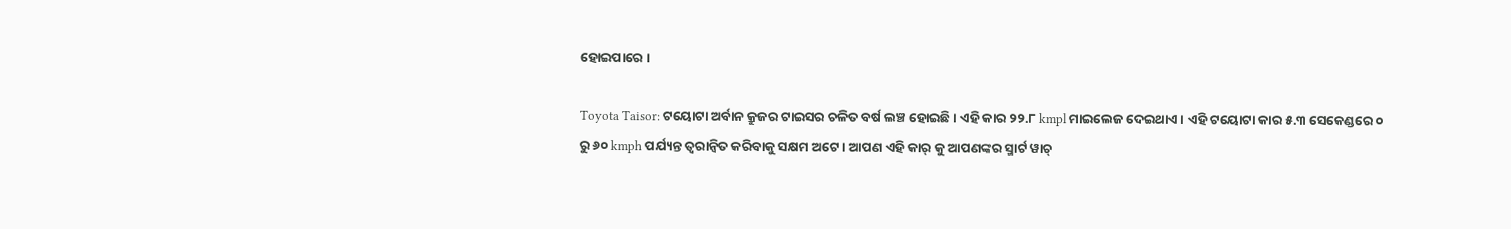ହୋଇପାରେ ।

Toyota Taisor: ଟୟୋଟା ଅର୍ବାନ କ୍ରୁଜର ଟାଇସର ଚଳିତ ବର୍ଷ ଲଞ୍ଚ ହୋଇଛି । ଏହି କାର ୨୨.୮ kmpl ମାଇଲେଜ ଦେଇଥାଏ । ଏହି ଟୟୋଟା କାର ୫.୩ ସେକେଣ୍ଡରେ ୦ ରୁ ୬୦ kmph ପର୍ଯ୍ୟନ୍ତ ତ୍ୱରାନ୍ୱିତ କରିବାକୁ ସକ୍ଷମ ଅଟେ । ଆପଣ ଏହି କାର୍ କୁ ଆପଣଙ୍କର ସ୍ମାର୍ଟ ୱାଚ୍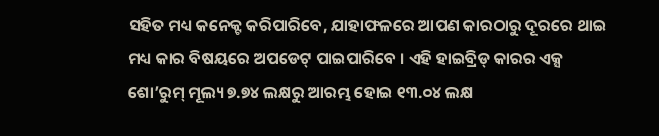ସହିତ ମଧ୍ୟ କନେକ୍ଟ କରିପାରିବେ, ଯାହାଫଳରେ ଆପଣ କାରଠାରୁ ଦୂରରେ ଥାଇ ମଧ୍ୟ କାର ବିଷୟରେ ଅପଡେଟ୍ ପାଇପାରିବେ । ଏହି ହାଇବ୍ରିଡ୍ କାରର ଏକ୍ସ ଶୋ’ରୁମ୍ ମୂଲ୍ୟ ୭.୭୪ ଲକ୍ଷରୁ ଆରମ୍ଭ ହୋଇ ୧୩.୦୪ ଲକ୍ଷ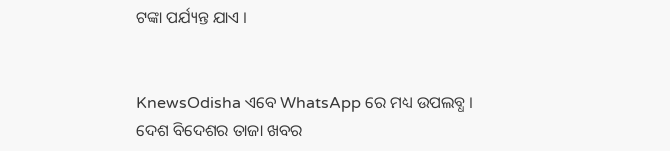ଟଙ୍କା ପର୍ଯ୍ୟନ୍ତ ଯାଏ ।


KnewsOdisha ଏବେ WhatsApp ରେ ମଧ୍ୟ ଉପଲବ୍ଧ । ଦେଶ ବିଦେଶର ତାଜା ଖବର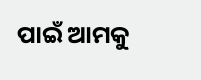ପାଇଁ ଆମକୁ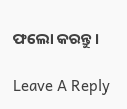ଫଲୋ କରନ୍ତୁ ।

Leave A Reply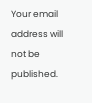Your email address will not be published.